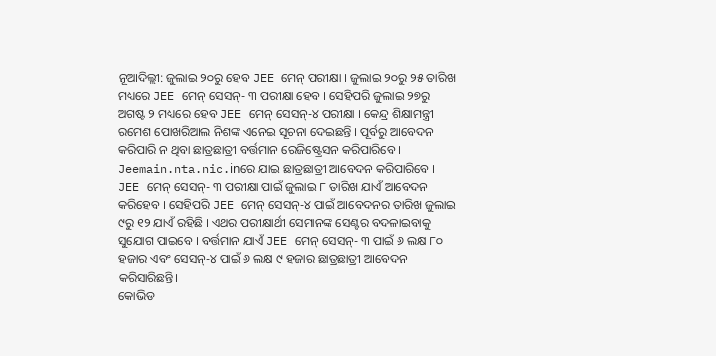ନୂଆଦିଲ୍ଲୀ: ଜୁଲାଇ ୨୦ରୁ ହେବ JEE ମେନ୍ ପରୀକ୍ଷା । ଜୁଲାଇ ୨୦ରୁ ୨୫ ତାରିଖ ମଧ୍ୟରେ JEE ମେନ୍ ସେସନ୍- ୩ ପରୀକ୍ଷା ହେବ । ସେହିପରି ଜୁଲାଇ ୨୭ରୁ ଅଗଷ୍ଟ ୨ ମଧ୍ୟରେ ହେବ JEE ମେନ୍ ସେସନ୍-୪ ପରୀକ୍ଷା । କେନ୍ଦ୍ର ଶିକ୍ଷାମନ୍ତ୍ରୀ ରମେଶ ପୋଖରିଆଲ ନିଶଙ୍କ ଏନେଇ ସୂଚନା ଦେଇଛନ୍ତି । ପୂର୍ବରୁ ଆବେଦନ କରିପାରି ନ ଥିବା ଛାତ୍ରଛାତ୍ରୀ ବର୍ତ୍ତମାନ ରେଜିଷ୍ଟ୍ରେସନ କରିପାରିବେ ।
Jeemain.nta.nic.inରେ ଯାଇ ଛାତ୍ରଛାତ୍ରୀ ଆବେଦନ କରିପାରିବେ । JEE ମେନ୍ ସେସନ୍- ୩ ପରୀକ୍ଷା ପାଇଁ ଜୁଲାଇ ୮ ତାରିଖ ଯାଏଁ ଆବେଦନ କରିହେବ । ସେହିପରି JEE ମେନ୍ ସେସନ୍-୪ ପାଇଁ ଆବେଦନର ତାରିଖ ଜୁଲାଇ ୯ରୁ ୧୨ ଯାଏଁ ରହିଛି । ଏଥର ପରୀକ୍ଷାର୍ଥୀ ସେମାନଙ୍କ ସେଣ୍ଟର ବଦଳାଇବାକୁ ସୁଯୋଗ ପାଇବେ । ବର୍ତ୍ତମାନ ଯାଏଁ JEE ମେନ୍ ସେସନ୍- ୩ ପାଇଁ ୬ ଲକ୍ଷ ୮୦ ହଜାର ଏବଂ ସେସନ୍-୪ ପାଇଁ ୬ ଲକ୍ଷ ୯ ହଜାର ଛାତ୍ରଛାତ୍ରୀ ଆବେଦନ କରିସାରିଛନ୍ତି।
କୋଭିଡ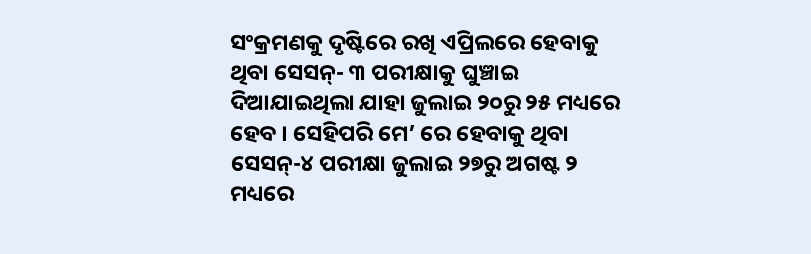ସଂକ୍ରମଣକୁ ଦୃଷ୍ଟିରେ ରଖି ଏପ୍ରିଲରେ ହେବାକୁ ଥିବା ସେସନ୍- ୩ ପରୀକ୍ଷାକୁ ଘୁଞ୍ଚାଇ ଦିଆଯାଇଥିଲା ଯାହା ଜୁଲାଇ ୨୦ରୁ ୨୫ ମଧ୍ୟରେ ହେବ । ସେହିପରି ମେ’ ରେ ହେବାକୁ ଥିବା ସେସନ୍-୪ ପରୀକ୍ଷା ଜୁଲାଇ ୨୭ରୁ ଅଗଷ୍ଟ ୨ ମଧ୍ୟରେ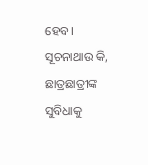ହେବ।
ସୂଚନାଥାଉ କି, ଛାତ୍ରଛାତ୍ରୀଙ୍କ ସୁବିଧାକୁ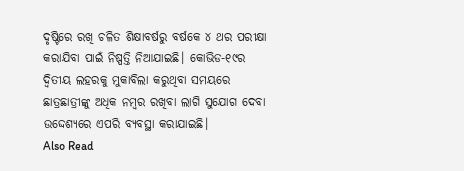ଦୃଷ୍ଟିରେ ରଖି ଚଳିତ ଶିକ୍ଷାବର୍ଷରୁ ବର୍ଷକେ ୪ ଥର ପରୀକ୍ଷା କରାଯିବା ପାଇଁ ନିଷ୍ପତ୍ତି ନିଆଯାଇଛି। କୋଭିଡ-୧୯ର ଦ୍ୱିତୀୟ ଲହରକୁ ମୁକାବିଲା କରୁଥିବା ସମୟରେ ଛାତ୍ରଛାତ୍ରୀଙ୍କୁ ଅଧିକ ନମ୍ବର ରଖିବା ଲାଗି ସୁଯୋଗ ଦେବା ଉଦ୍ଦେଶ୍ୟରେ ଏପରି ବ୍ୟବସ୍ଥା କରାଯାଇଛି।
Also Read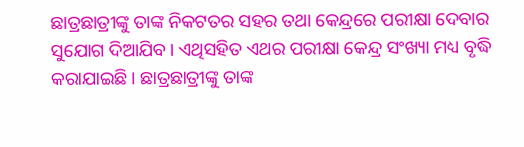ଛାତ୍ରଛାତ୍ରୀଙ୍କୁ ତାଙ୍କ ନିକଟତର ସହର ତଥା କେନ୍ଦ୍ରରେ ପରୀକ୍ଷା ଦେବାର ସୁଯୋଗ ଦିଆଯିବ। ଏଥିସହିତ ଏଥର ପରୀକ୍ଷା କେନ୍ଦ୍ର ସଂଖ୍ୟା ମଧ୍ୟ ବୃଦ୍ଧି କରାଯାଇଛି। ଛାତ୍ରଛାତ୍ରୀଙ୍କୁ ତାଙ୍କ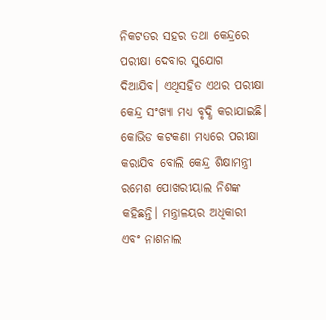ନିକଟତର ସହର ତଥା କେନ୍ଦ୍ରରେ ପରୀକ୍ଷା ଦେବାର ସୁଯୋଗ ଦିଆଯିବ। ଏଥିସହିତ ଏଥର ପରୀକ୍ଷା କେନ୍ଦ୍ର ସଂଖ୍ୟା ମଧ୍ୟ ବୃଦ୍ଧି କରାଯାଇଛି। କୋଭିଡ କଟକଣା ମଧ୍ୟରେ ପରୀକ୍ଷା କରାଯିବ ବୋଲି କେନ୍ଦ୍ର ଶିକ୍ଷାମନ୍ତ୍ରୀ ରମେଶ ପୋଖରୀୟାଲ ନିଶଙ୍କ କହିଛନ୍ତି। ମନ୍ତ୍ରାଳୟର ଅଧିକାରୀ ଏବଂ ନାଶନାଲ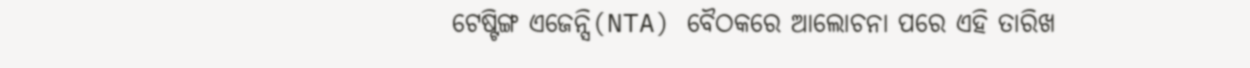ଟେଷ୍ଟିଙ୍ଗ ଏଜେନ୍ସି(NTA) ବୈଠକରେ ଆଲୋଚନା ପରେ ଏହି ତାରିଖ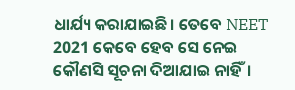ଧାର୍ଯ୍ୟ କରାଯାଇଛି। ତେବେ NEET 2021 କେବେ ହେବ ସେ ନେଇ କୌଣସି ସୂଚନା ଦିଆଯାଇ ନାହିଁ।